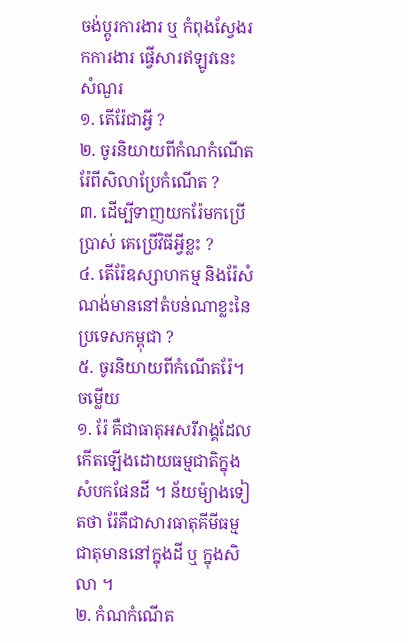ចង់ប្តូរការងារ ឬ កំពុងស្វែងរកការងារ ផ្វើសារឥឡូវនេះ
សំណួរ
១. តើរ៉ែជាអ្វី ?
២. ចូរនិយាយពីកំណកំណើតរ៉ែពីសិលាប្រែកំណើត ?
៣. ដើម្បីទាញយករ៉ែមកប្រើប្រាស់ គេប្រើវិធីអ្វីខ្លះ ?
៤. តើរ៉ែឧស្សាហកម្ម និងរ៉ែសំណង់មាននៅតំបន់ណាខ្លះនៃប្រទេសកម្ពុជា ?
៥. ចូរនិយាយពីកំណើតរ៉ែ។
ចម្លើយ
១. រ៉ែ គឺជាធាតុអសរីរាង្គដែលកើតឡើងដោយធម្មជាតិក្នុងសំបកផែនដី ។ ន័យម៉្យាងទៀតថា រ៉ែគឹជាសារធាតុគីមីធម្មជាតុមាននៅក្នុងដី ឬ ក្នុងសិលា ។
២. កំណកំណើត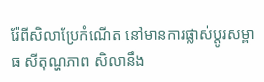រ៉ែពីសិលាប្រែកំណើត នៅមានការផ្លាស់ប្ដូរសម្ពាធ សីតុណ្ហភាព សិលានឹង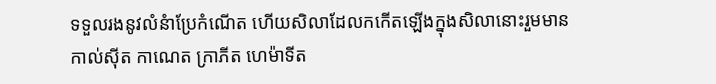ទទួលរងនូវលំនំាប្រែកំណើត ហើយសិលាដែលកកើតឡើងក្នុងសិលានោះរួមមាន កាល់ស៊ីត កាណេត ក្រាភីត ហេម៉ាទីត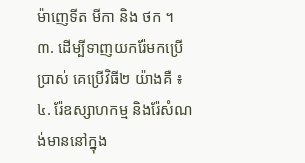ម៉ាញេទីត មីកា និង ថក ។
៣. ដើម្បីទាញយករ៉ែមកប្រើប្រាស់ គេប្រើវិធី២ យ៉ាងគឺ ៖
៤. រ៉ែឧស្សាហកម្ម និងរ៉ែសំណង់មាននៅក្នុង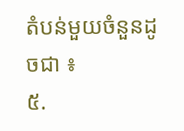តំបន់មួយចំនួនដូចជា ៖
៥.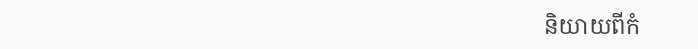និយាយពីកំ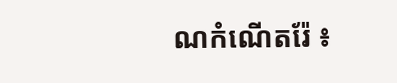ណកំណើតរ៉ែ ៖